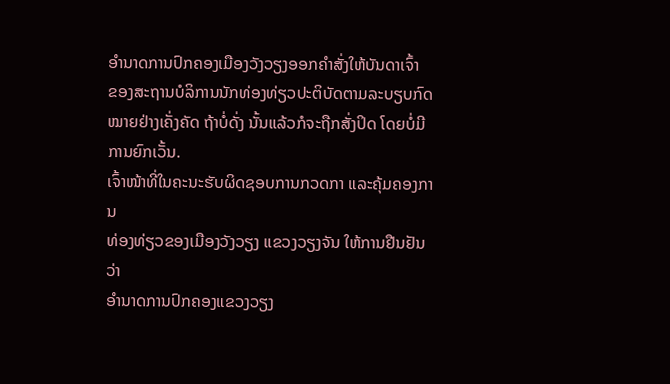ອໍານາດການປົກຄອງເມືອງວັງວຽງອອກຄໍາສັ່ງໃຫ້ບັນດາເຈົ້າ
ຂອງສະຖານບໍລິການນັກທ່ອງທ່ຽວປະຕິບັດຕາມລະບຽບກົດ
ໝາຍຢ່າງເຄັ່ງຄັດ ຖ້າບໍ່ດັ່ງ ນັ້ນແລ້ວກໍຈະຖືກສັ່ງປິດ ໂດຍບໍ່ມີ ການຍົກເວັ້ນ.
ເຈົ້າໜ້າທີ່ໃນຄະນະຮັບຜິດຊອບການກວດກາ ແລະຄຸ້ມຄອງການ
ທ່ອງທ່ຽວຂອງເມືອງວັງວຽງ ແຂວງວຽງຈັນ ໃຫ້ການຢືນຢັນວ່າ
ອໍານາດການປົກຄອງແຂວງວຽງ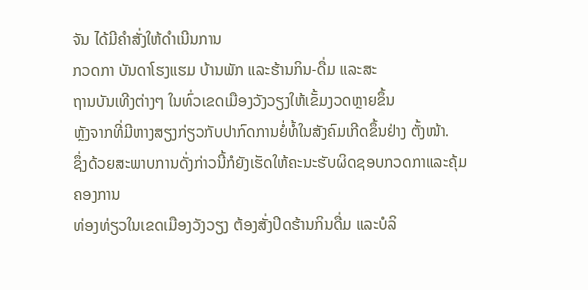ຈັນ ໄດ້ມີຄໍາສັ່ງໃຫ້ດໍາເນີນການ
ກວດກາ ບັນດາໂຮງແຮມ ບ້ານພັກ ແລະຮ້ານກິນ-ດື່ມ ແລະສະ
ຖານບັນເທີງຕ່າງໆ ໃນທົ່ວເຂດເມືອງວັງວຽງໃຫ້ເຂັ້ມງວດຫຼາຍຂຶ້ນ
ຫຼັງຈາກທີ່ມີຫາງສຽງກ່ຽວກັບປາກົດການຍໍ່ທໍ້ໃນສັງຄົມເກີດຂຶ້ນຢ່າງ ຕັ້ງໜ້າ.
ຊຶ່ງດ້ວຍສະພາບການດັ່ງກ່າວນີ້ກໍຍັງເຮັດໃຫ້ຄະນະຮັບຜິດຊອບກວດກາແລະຄຸ້ມຄອງການ
ທ່ອງທ່ຽວໃນເຂດເມືອງວັງວຽງ ຕ້ອງສັ່ງປິດຮ້ານກິນດື່ມ ແລະບໍລິ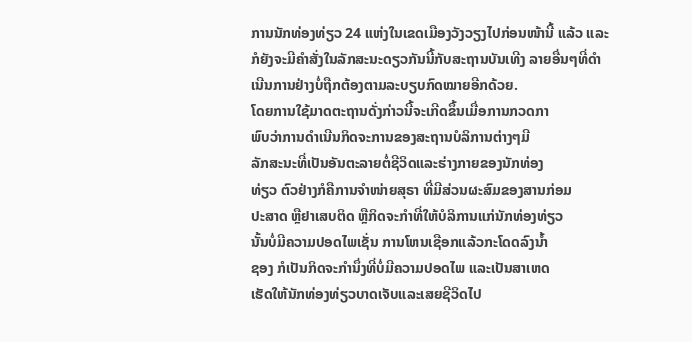ການນັກທ່ອງທ່ຽວ 24 ແຫ່ງໃນເຂດເມືອງວັງວຽງໄປກ່ອນໜ້ານີ້ ແລ້ວ ແລະກໍຍັງຈະມີຄໍາສັ່ງໃນລັກສະນະດຽວກັນນີ້ກັບສະຖານບັນເທີງ ລາຍອື່ນໆທີ່ດໍາເນີນການຢ່າງບໍ່ຖືກຕ້ອງຕາມລະບຽບກົດໝາຍອີກດ້ວຍ.
ໂດຍການໃຊ້ມາດຕະຖານດັ່ງກ່າວນີ້ຈະເກີດຂຶ້ນເມື່ອການກວດກາ
ພົບວ່າການດໍາເນີນກິດຈະການຂອງສະຖານບໍລິການຕ່າງໆມີ
ລັກສະນະທີ່ເປັນອັນຕະລາຍຕໍ່ຊີວິດແລະຮ່າງກາຍຂອງນັກທ່ອງ
ທ່ຽວ ຕົວຢ່າງກໍຄືການຈໍາໜ່າຍສຸຣາ ທີ່ມີສ່ວນຜະສົມຂອງສານກ່ອມ
ປະສາດ ຫຼືຢາເສບຕິດ ຫຼືກິດຈະກໍາທີ່ໃຫ້ບໍລິການແກ່ນັກທ່ອງທ່ຽວ
ນັ້ນບໍ່ມີຄວາມປອດໄພເຊັ່ນ ການໂຫນເຊືອກແລ້ວກະໂດດລົງນໍ້າ
ຊອງ ກໍເປັນກິດຈະກໍານຶ່ງທີ່ບໍ່ມີຄວາມປອດໄພ ແລະເປັນສາເຫດ
ເຮັດໃຫ້ນັກທ່ອງທ່ຽວບາດເຈັບແລະເສຍຊີວິດໄປ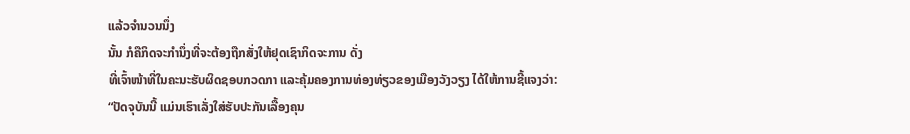ແລ້ວຈໍານວນນຶ່ງ
ນັ້ນ ກໍຄືກິດຈະກໍານຶ່ງທີ່ຈະຕ້ອງຖືກສັ່ງໃຫ້ຢຸດເຊົາກິດຈະການ ດັ່ງ
ທີ່ເຈົ້າໜ້າທີ່ໃນຄະນະຮັບຜິດຊອບກວດກາ ແລະຄຸ້ມຄອງການທ່ອງທ່ຽວຂອງເມືອງວັງວຽງ ໄດ້ໃຫ້ການຊີ້ແຈງວ່າ:
“ປັດຈຸບັນນີ້ ແມ່ນເຮົາເລັ່ງໃສ່ຮັບປະກັນເລື້ອງຄຸນ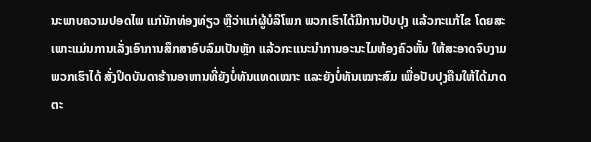ນະພາບຄວາມປອດໄພ ແກ່ນັກທ່ອງທ່ຽວ ຫຼືວ່າແກ່ຜູ້ບໍລິໂພກ ພວກເຮົາໄດ້ມີການປັບປຸງ ແລ້ວກະແກ້ໄຂ ໂດຍສະເພາະແມ່ນການເລັ່ງເອົາການສຶກສາອົບລົມເປັນຫຼັກ ແລ້ວກະແນະນໍາການອະນະໄມຫ້ອງຄົວຫັ້ນ ໃຫ້ສະອາດຈົບງາມ ພວກເຮົາໄດ້ ສັ່ງປິດບັນດາຮ້ານອາຫານທີ່ຍັງບໍ່ທັນແທດເໝາະ ແລະຍັງບໍ່ທັນເໝາະສົມ ເພື່ອປັບປຸງຄືນໃຫ້ໄດ້ມາດຕະ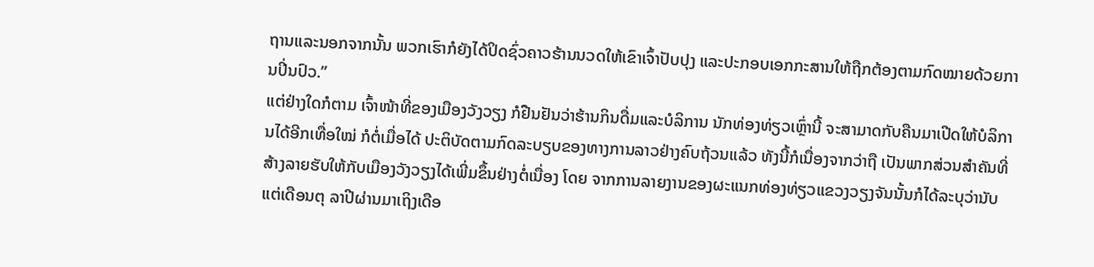ຖານແລະນອກຈາກນັ້ນ ພວກເຮົາກໍຍັງໄດ້ປິດຊົ່ວຄາວຮ້ານນວດໃຫ້ເຂົາເຈົ້າປັບປຸງ ແລະປະກອບເອກກະສານໃຫ້ຖືກຕ້ອງຕາມກົດໝາຍດ້ວຍການປິ່ນປົວ.”
ແຕ່ຢ່າງໃດກໍຕາມ ເຈົ້າໜ້າທີ່ຂອງເມືອງວັງວຽງ ກໍຢືນຢັນວ່າຮ້ານກິນດື່ມແລະບໍລິການ ນັກທ່ອງທ່ຽວເຫຼົ່ານີ້ ຈະສາມາດກັບຄືນມາເປີດໃຫ້ບໍລິການໄດ້ອີກເທື່ອໃໝ່ ກໍຕໍ່ເມື່ອໄດ້ ປະຕິບັດຕາມກົດລະບຽບຂອງທາງການລາວຢ່າງຄົບຖ້ວນແລ້ວ ທັງນີ້ກໍເນື່ອງຈາກວ່າຖື ເປັນພາກສ່ວນສໍາຄັນທີ່ສ້າງລາຍຮັບໃຫ້ກັບເມືອງວັງວຽງໄດ້ເພີ່ມຂຶ້ນຢ່າງຕໍ່ເນື່ອງ ໂດຍ ຈາກການລາຍງານຂອງຜະແນກທ່ອງທ່ຽວແຂວງວຽງຈັນນັ້ນກໍໄດ້ລະບຸວ່ານັບແຕ່ເດືອນຕຸ ລາປີຜ່ານມາເຖິງເດືອ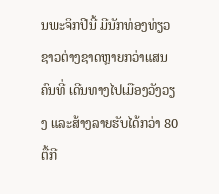ນພະຈິກປີນີ້ ມີນັກທ່ອງທ່ຽວຊາວຕ່າງຊາດຫຼາຍກວ່າແສນຄົນທີ່ ເດີນທາງໄປເມືອງວັງວຽງ ແລະສ້າງລາຍຮັບໄດ້ກວ່າ 80 ຕື້ກີ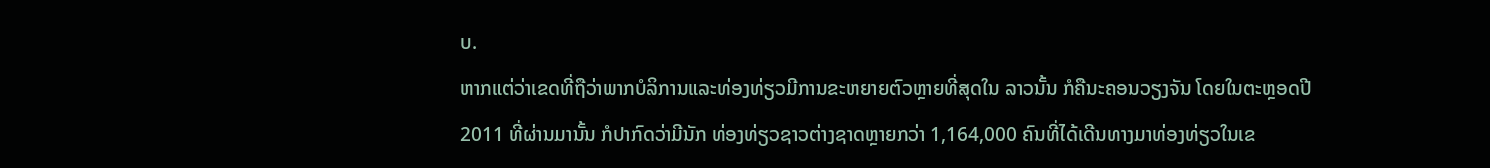ບ.
ຫາກແຕ່ວ່າເຂດທີ່ຖືວ່າພາກບໍລິການແລະທ່ອງທ່ຽວມີການຂະຫຍາຍຕົວຫຼາຍທີ່ສຸດໃນ ລາວນັ້ນ ກໍຄືນະຄອນວຽງຈັນ ໂດຍໃນຕະຫຼອດປີ 2011 ທີ່ຜ່ານມານັ້ນ ກໍປາກົດວ່າມີນັກ ທ່ອງທ່ຽວຊາວຕ່າງຊາດຫຼາຍກວ່າ 1,164,000 ຄົນທີ່ໄດ້ເດີນທາງມາທ່ອງທ່ຽວໃນເຂ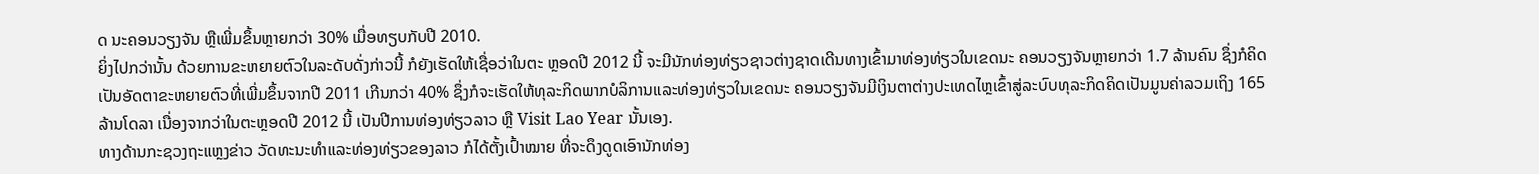ດ ນະຄອນວຽງຈັນ ຫຼືເພີ່ມຂຶ້ນຫຼາຍກວ່າ 30% ເມື່ອທຽບກັບປີ 2010.
ຍິ່ງໄປກວ່ານັ້ນ ດ້ວຍການຂະຫຍາຍຕົວໃນລະດັບດັ່ງກ່າວນີ້ ກໍຍັງເຮັດໃຫ້ເຊື່ອວ່າໃນຕະ ຫຼອດປີ 2012 ນີ້ ຈະມີນັກທ່ອງທ່ຽວຊາວຕ່າງຊາດເດີນທາງເຂົ້າມາທ່ອງທ່ຽວໃນເຂດນະ ຄອນວຽງຈັນຫຼາຍກວ່າ 1.7 ລ້ານຄົນ ຊຶ່ງກໍຄິດເປັນອັດຕາຂະຫຍາຍຕົວທີ່ເພີ່ມຂຶ້ນຈາກປີ 2011 ເກີນກວ່າ 40% ຊຶ່ງກໍຈະເຮັດໃຫ້ທຸລະກິດພາກບໍລິການແລະທ່ອງທ່ຽວໃນເຂດນະ ຄອນວຽງຈັນມີເງິນຕາຕ່າງປະເທດໄຫຼເຂົ້າສູ່ລະບົບທຸລະກິດຄິດເປັນມູນຄ່າລວມເຖິງ 165 ລ້ານໂດລາ ເນື່ອງຈາກວ່າໃນຕະຫຼອດປີ 2012 ນີ້ ເປັນປີການທ່ອງທ່ຽວລາວ ຫຼື Visit Lao Year ນັ້ນເອງ.
ທາງດ້ານກະຊວງຖະແຫຼງຂ່າວ ວັດທະນະທໍາແລະທ່ອງທ່ຽວຂອງລາວ ກໍໄດ້ຕັ້ງເປົ້າໝາຍ ທີ່ຈະດຶງດູດເອົານັກທ່ອງ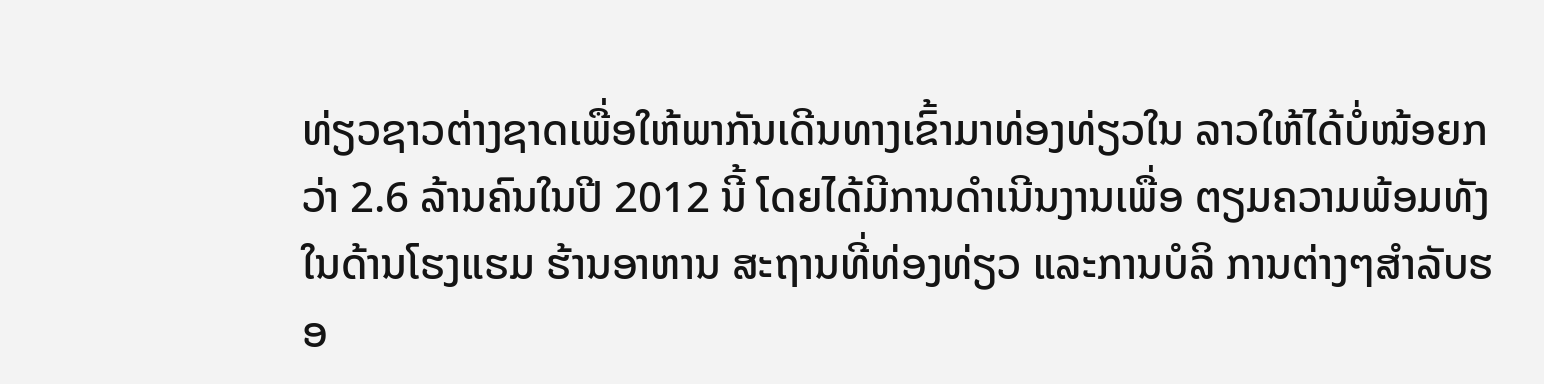ທ່ຽວຊາວຕ່າງຊາດເພື່ອໃຫ້ພາກັນເດີນທາງເຂົ້າມາທ່ອງທ່ຽວໃນ ລາວໃຫ້ໄດ້ບໍ່ໜ້ອຍກວ່າ 2.6 ລ້ານຄົນໃນປີ 2012 ນີ້ ໂດຍໄດ້ມີການດໍາເນີນງານເພື່ອ ຕຽມຄວາມພ້ອມທັງໃນດ້ານໂຮງແຮມ ຮ້ານອາຫານ ສະຖານທີ່ທ່ອງທ່ຽວ ແລະການບໍລິ ການຕ່າງໆສໍາລັບຮອ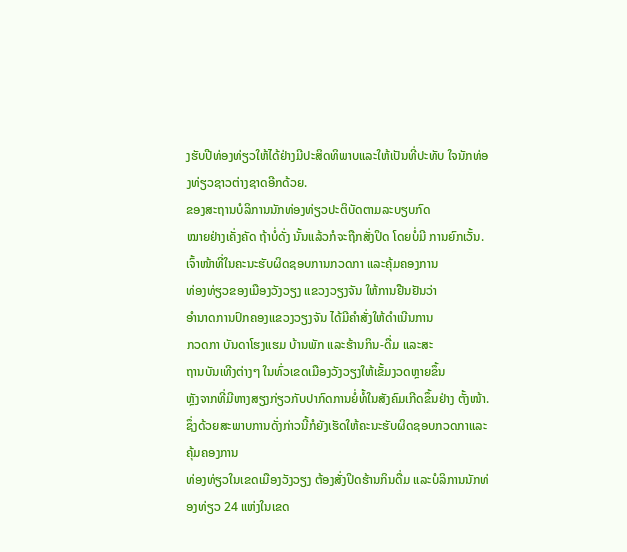ງຮັບປີທ່ອງທ່ຽວໃຫ້ໄດ້ຢ່າງມີປະສິດທິພາບແລະໃຫ້ເປັນທີ່ປະທັບ ໃຈນັກທ່ອງທ່ຽວຊາວຕ່າງຊາດອີກດ້ວຍ.
ຂອງສະຖານບໍລິການນັກທ່ອງທ່ຽວປະຕິບັດຕາມລະບຽບກົດ
ໝາຍຢ່າງເຄັ່ງຄັດ ຖ້າບໍ່ດັ່ງ ນັ້ນແລ້ວກໍຈະຖືກສັ່ງປິດ ໂດຍບໍ່ມີ ການຍົກເວັ້ນ.
ເຈົ້າໜ້າທີ່ໃນຄະນະຮັບຜິດຊອບການກວດກາ ແລະຄຸ້ມຄອງການ
ທ່ອງທ່ຽວຂອງເມືອງວັງວຽງ ແຂວງວຽງຈັນ ໃຫ້ການຢືນຢັນວ່າ
ອໍານາດການປົກຄອງແຂວງວຽງຈັນ ໄດ້ມີຄໍາສັ່ງໃຫ້ດໍາເນີນການ
ກວດກາ ບັນດາໂຮງແຮມ ບ້ານພັກ ແລະຮ້ານກິນ-ດື່ມ ແລະສະ
ຖານບັນເທີງຕ່າງໆ ໃນທົ່ວເຂດເມືອງວັງວຽງໃຫ້ເຂັ້ມງວດຫຼາຍຂຶ້ນ
ຫຼັງຈາກທີ່ມີຫາງສຽງກ່ຽວກັບປາກົດການຍໍ່ທໍ້ໃນສັງຄົມເກີດຂຶ້ນຢ່າງ ຕັ້ງໜ້າ.
ຊຶ່ງດ້ວຍສະພາບການດັ່ງກ່າວນີ້ກໍຍັງເຮັດໃຫ້ຄະນະຮັບຜິດຊອບກວດກາແລະຄຸ້ມຄອງການ
ທ່ອງທ່ຽວໃນເຂດເມືອງວັງວຽງ ຕ້ອງສັ່ງປິດຮ້ານກິນດື່ມ ແລະບໍລິການນັກທ່ອງທ່ຽວ 24 ແຫ່ງໃນເຂດ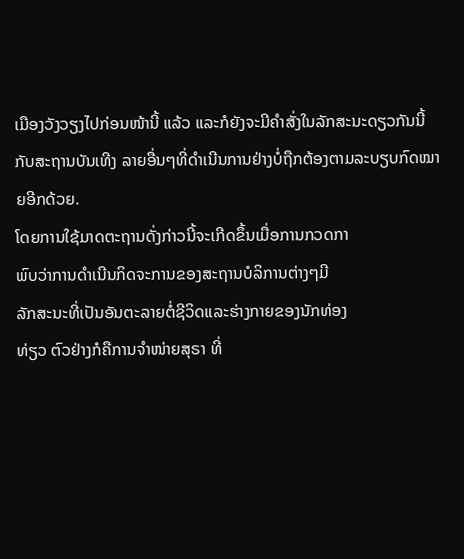ເມືອງວັງວຽງໄປກ່ອນໜ້ານີ້ ແລ້ວ ແລະກໍຍັງຈະມີຄໍາສັ່ງໃນລັກສະນະດຽວກັນນີ້ກັບສະຖານບັນເທີງ ລາຍອື່ນໆທີ່ດໍາເນີນການຢ່າງບໍ່ຖືກຕ້ອງຕາມລະບຽບກົດໝາຍອີກດ້ວຍ.
ໂດຍການໃຊ້ມາດຕະຖານດັ່ງກ່າວນີ້ຈະເກີດຂຶ້ນເມື່ອການກວດກາ
ພົບວ່າການດໍາເນີນກິດຈະການຂອງສະຖານບໍລິການຕ່າງໆມີ
ລັກສະນະທີ່ເປັນອັນຕະລາຍຕໍ່ຊີວິດແລະຮ່າງກາຍຂອງນັກທ່ອງ
ທ່ຽວ ຕົວຢ່າງກໍຄືການຈໍາໜ່າຍສຸຣາ ທີ່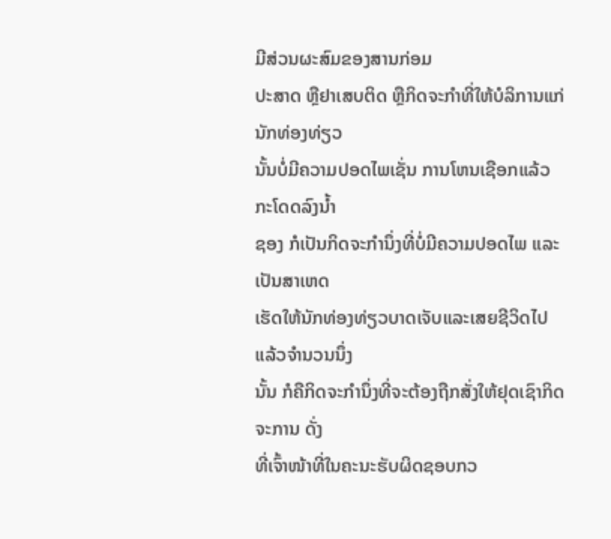ມີສ່ວນຜະສົມຂອງສານກ່ອມ
ປະສາດ ຫຼືຢາເສບຕິດ ຫຼືກິດຈະກໍາທີ່ໃຫ້ບໍລິການແກ່ນັກທ່ອງທ່ຽວ
ນັ້ນບໍ່ມີຄວາມປອດໄພເຊັ່ນ ການໂຫນເຊືອກແລ້ວກະໂດດລົງນໍ້າ
ຊອງ ກໍເປັນກິດຈະກໍານຶ່ງທີ່ບໍ່ມີຄວາມປອດໄພ ແລະເປັນສາເຫດ
ເຮັດໃຫ້ນັກທ່ອງທ່ຽວບາດເຈັບແລະເສຍຊີວິດໄປແລ້ວຈໍານວນນຶ່ງ
ນັ້ນ ກໍຄືກິດຈະກໍານຶ່ງທີ່ຈະຕ້ອງຖືກສັ່ງໃຫ້ຢຸດເຊົາກິດຈະການ ດັ່ງ
ທີ່ເຈົ້າໜ້າທີ່ໃນຄະນະຮັບຜິດຊອບກວ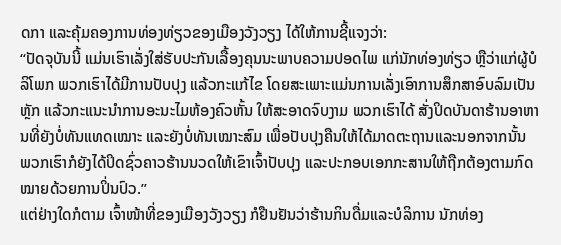ດກາ ແລະຄຸ້ມຄອງການທ່ອງທ່ຽວຂອງເມືອງວັງວຽງ ໄດ້ໃຫ້ການຊີ້ແຈງວ່າ:
“ປັດຈຸບັນນີ້ ແມ່ນເຮົາເລັ່ງໃສ່ຮັບປະກັນເລື້ອງຄຸນນະພາບຄວາມປອດໄພ ແກ່ນັກທ່ອງທ່ຽວ ຫຼືວ່າແກ່ຜູ້ບໍລິໂພກ ພວກເຮົາໄດ້ມີການປັບປຸງ ແລ້ວກະແກ້ໄຂ ໂດຍສະເພາະແມ່ນການເລັ່ງເອົາການສຶກສາອົບລົມເປັນຫຼັກ ແລ້ວກະແນະນໍາການອະນະໄມຫ້ອງຄົວຫັ້ນ ໃຫ້ສະອາດຈົບງາມ ພວກເຮົາໄດ້ ສັ່ງປິດບັນດາຮ້ານອາຫານທີ່ຍັງບໍ່ທັນແທດເໝາະ ແລະຍັງບໍ່ທັນເໝາະສົມ ເພື່ອປັບປຸງຄືນໃຫ້ໄດ້ມາດຕະຖານແລະນອກຈາກນັ້ນ ພວກເຮົາກໍຍັງໄດ້ປິດຊົ່ວຄາວຮ້ານນວດໃຫ້ເຂົາເຈົ້າປັບປຸງ ແລະປະກອບເອກກະສານໃຫ້ຖືກຕ້ອງຕາມກົດໝາຍດ້ວຍການປິ່ນປົວ.”
ແຕ່ຢ່າງໃດກໍຕາມ ເຈົ້າໜ້າທີ່ຂອງເມືອງວັງວຽງ ກໍຢືນຢັນວ່າຮ້ານກິນດື່ມແລະບໍລິການ ນັກທ່ອງ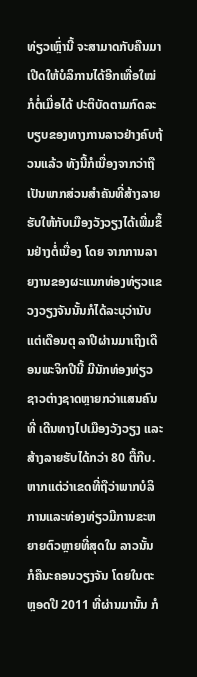ທ່ຽວເຫຼົ່ານີ້ ຈະສາມາດກັບຄືນມາເປີດໃຫ້ບໍລິການໄດ້ອີກເທື່ອໃໝ່ ກໍຕໍ່ເມື່ອໄດ້ ປະຕິບັດຕາມກົດລະບຽບຂອງທາງການລາວຢ່າງຄົບຖ້ວນແລ້ວ ທັງນີ້ກໍເນື່ອງຈາກວ່າຖື ເປັນພາກສ່ວນສໍາຄັນທີ່ສ້າງລາຍຮັບໃຫ້ກັບເມືອງວັງວຽງໄດ້ເພີ່ມຂຶ້ນຢ່າງຕໍ່ເນື່ອງ ໂດຍ ຈາກການລາຍງານຂອງຜະແນກທ່ອງທ່ຽວແຂວງວຽງຈັນນັ້ນກໍໄດ້ລະບຸວ່ານັບແຕ່ເດືອນຕຸ ລາປີຜ່ານມາເຖິງເດືອນພະຈິກປີນີ້ ມີນັກທ່ອງທ່ຽວຊາວຕ່າງຊາດຫຼາຍກວ່າແສນຄົນທີ່ ເດີນທາງໄປເມືອງວັງວຽງ ແລະສ້າງລາຍຮັບໄດ້ກວ່າ 80 ຕື້ກີບ.
ຫາກແຕ່ວ່າເຂດທີ່ຖືວ່າພາກບໍລິການແລະທ່ອງທ່ຽວມີການຂະຫຍາຍຕົວຫຼາຍທີ່ສຸດໃນ ລາວນັ້ນ ກໍຄືນະຄອນວຽງຈັນ ໂດຍໃນຕະຫຼອດປີ 2011 ທີ່ຜ່ານມານັ້ນ ກໍ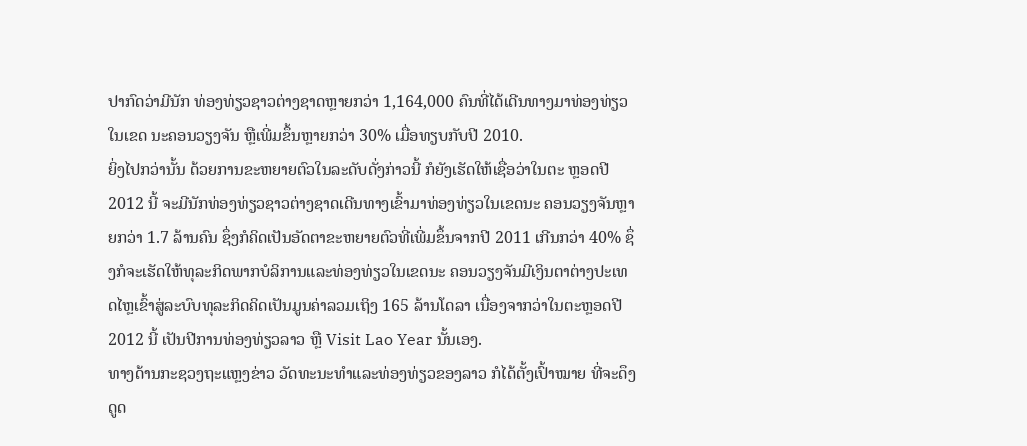ປາກົດວ່າມີນັກ ທ່ອງທ່ຽວຊາວຕ່າງຊາດຫຼາຍກວ່າ 1,164,000 ຄົນທີ່ໄດ້ເດີນທາງມາທ່ອງທ່ຽວໃນເຂດ ນະຄອນວຽງຈັນ ຫຼືເພີ່ມຂຶ້ນຫຼາຍກວ່າ 30% ເມື່ອທຽບກັບປີ 2010.
ຍິ່ງໄປກວ່ານັ້ນ ດ້ວຍການຂະຫຍາຍຕົວໃນລະດັບດັ່ງກ່າວນີ້ ກໍຍັງເຮັດໃຫ້ເຊື່ອວ່າໃນຕະ ຫຼອດປີ 2012 ນີ້ ຈະມີນັກທ່ອງທ່ຽວຊາວຕ່າງຊາດເດີນທາງເຂົ້າມາທ່ອງທ່ຽວໃນເຂດນະ ຄອນວຽງຈັນຫຼາຍກວ່າ 1.7 ລ້ານຄົນ ຊຶ່ງກໍຄິດເປັນອັດຕາຂະຫຍາຍຕົວທີ່ເພີ່ມຂຶ້ນຈາກປີ 2011 ເກີນກວ່າ 40% ຊຶ່ງກໍຈະເຮັດໃຫ້ທຸລະກິດພາກບໍລິການແລະທ່ອງທ່ຽວໃນເຂດນະ ຄອນວຽງຈັນມີເງິນຕາຕ່າງປະເທດໄຫຼເຂົ້າສູ່ລະບົບທຸລະກິດຄິດເປັນມູນຄ່າລວມເຖິງ 165 ລ້ານໂດລາ ເນື່ອງຈາກວ່າໃນຕະຫຼອດປີ 2012 ນີ້ ເປັນປີການທ່ອງທ່ຽວລາວ ຫຼື Visit Lao Year ນັ້ນເອງ.
ທາງດ້ານກະຊວງຖະແຫຼງຂ່າວ ວັດທະນະທໍາແລະທ່ອງທ່ຽວຂອງລາວ ກໍໄດ້ຕັ້ງເປົ້າໝາຍ ທີ່ຈະດຶງດູດ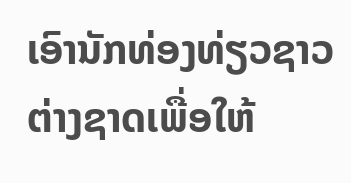ເອົານັກທ່ອງທ່ຽວຊາວຕ່າງຊາດເພື່ອໃຫ້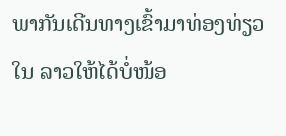ພາກັນເດີນທາງເຂົ້າມາທ່ອງທ່ຽວໃນ ລາວໃຫ້ໄດ້ບໍ່ໜ້ອ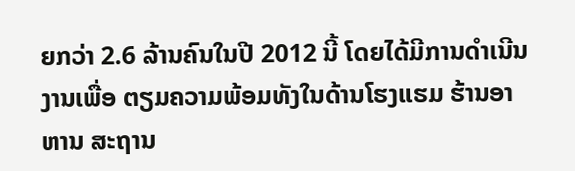ຍກວ່າ 2.6 ລ້ານຄົນໃນປີ 2012 ນີ້ ໂດຍໄດ້ມີການດໍາເນີນງານເພື່ອ ຕຽມຄວາມພ້ອມທັງໃນດ້ານໂຮງແຮມ ຮ້ານອາຫານ ສະຖານ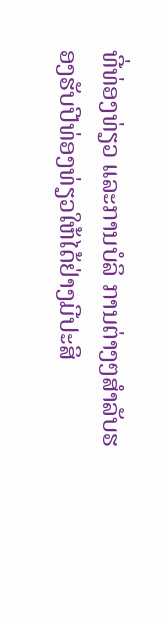ທີ່ທ່ອງທ່ຽວ ແລະການບໍລິ ການຕ່າງໆສໍາລັບຮອງຮັບປີທ່ອງທ່ຽວໃຫ້ໄດ້ຢ່າງມີປະສິ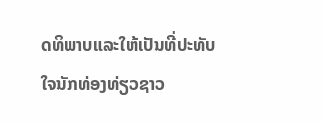ດທິພາບແລະໃຫ້ເປັນທີ່ປະທັບ ໃຈນັກທ່ອງທ່ຽວຊາວ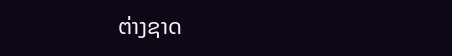ຕ່າງຊາດ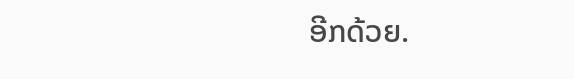ອີກດ້ວຍ.